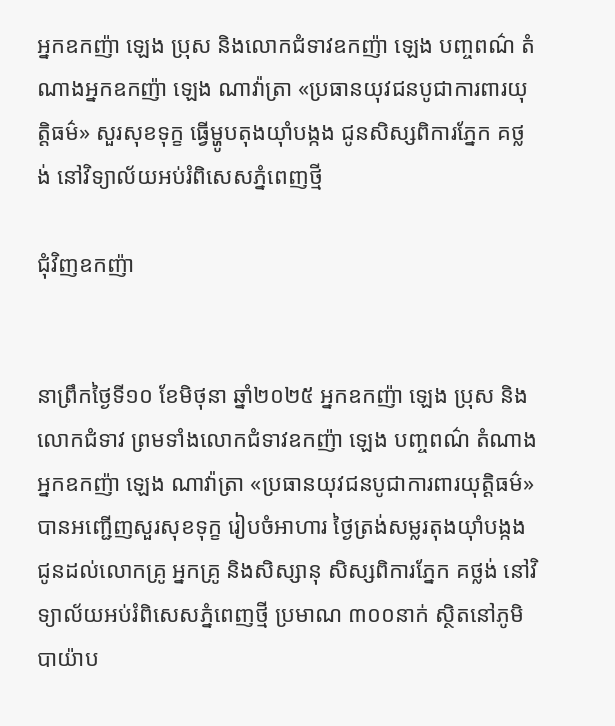អ្នកឧកញ៉ា ឡេង ប្រុស និងលោកជំទាវឧកញ៉ា ឡេង បញ្ចពណ៌ តំណាងអ្នកឧកញ៉ា ឡេង ណាវ៉ាត្រា «ប្រធានយុវជនបូជាការពារយុត្តិធម៌» សួរសុខទុក្ខ ធ្វើម្ហូបតុងយ៉ាំបង្កង ជូនសិស្សពិការភ្នែក គថ្លង់ នៅវិទ្យាល័យអប់រំពិសេសភ្នំពេញថ្មី

ជុំវិញឧកញ៉ា


នាព្រឹកថ្ងៃទី១០ ខែមិថុនា ឆ្នាំ២០២៥ អ្នកឧកញ៉ា ឡេង ប្រុស និងលោកជំទាវ ព្រមទាំងលោកជំទាវឧកញ៉ា ឡេង បញ្ចពណ៌ តំណាងអ្នកឧកញ៉ា ឡេង ណាវ៉ាត្រា «ប្រធានយុវជនបូជាការពារយុត្តិធម៌» បានអញ្ជើញសួរសុខទុក្ខ រៀបចំអាហារ ថ្ងៃត្រង់សម្លរតុងយ៉ាំបង្កង ជូនដល់លោកគ្រូ អ្នកគ្រូ និងសិស្សានុ សិស្សពិការភ្នែក គថ្លង់ នៅវិទ្យាល័យអប់រំពិសេសភ្នំពេញថ្មី ប្រមាណ ៣០០នាក់ ស្ថិតនៅភូមិបាយ៉ាប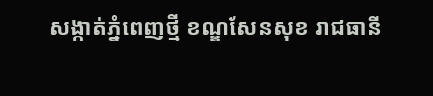សង្កាត់ភ្នំពេញថ្មី ខណ្ឌសែនសុខ រាជធានី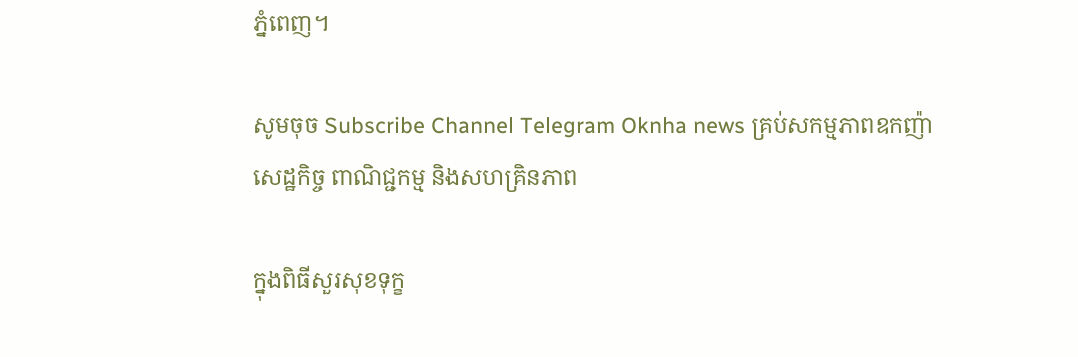ភ្នំពេញ។

សូមចុច Subscribe Channel Telegram Oknha news គ្រប់សកម្មភាពឧកញ៉ា សេដ្ឋកិច្ច ពាណិជ្ជកម្ម និងសហគ្រិនភាព

ក្នុងពិធីសួរសុខទុក្ខ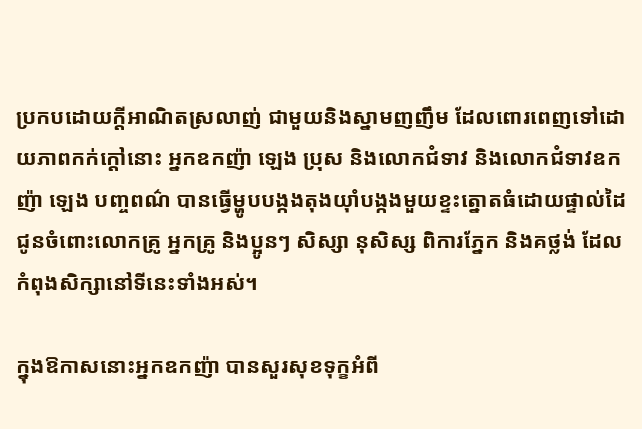ប្រកបដោយក្តីអាណិតស្រលាញ់ ជាមួយនិងស្នាមញញឹម ដែលពោរពេញទៅដោយភាពកក់ក្តៅនោះ អ្នកឧកញ៉ា ឡេង ប្រុស និងលោកជំទាវ និងលោកជំទាវឧកញ៉ា ឡេង បញ្ចពណ៌ បានធ្វើម្ហូបបង្កងតុងយ៉ាំបង្កងមួយខ្ទះត្នោតធំដោយផ្ទាល់ដៃជូនចំពោះលោកគ្រូ អ្នកគ្រូ និងប្អូនៗ សិស្សា នុសិស្ស ពិការភ្នែក និងគថ្លង់ ដែលកំពុងសិក្សានៅទីនេះទាំងអស់។

ក្នុងឱកាសនោះអ្នកឧកញ៉ា បានសួរសុខទុក្ខអំពី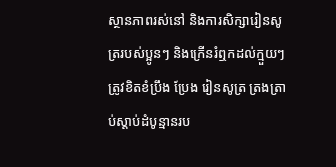ស្ថានភាពរស់នៅ និងការសិក្សារៀនសូត្ររបស់ប្អូនៗ និងក្រើនរំឮកដល់ក្មួយៗ ត្រូវខិតខំប្រឹង ប្រែង រៀនសូត្រ ត្រងត្រាប់ស្ដាប់ដំបូន្មានរប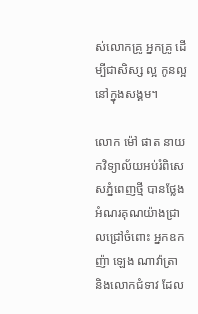ស់លោកគ្រូ អ្នកគ្រូ ដើម្បីជាសិស្ស ល្អ កូនល្អ នៅក្នុងសង្គម។

លោក ម៉ៅ ផាត នាយកវិទ្យាល័យអប់រំពិសេសភ្នំពេញថ្មី បានថ្លែងអំណរគុណយ៉ាងជ្រាលជ្រៅចំពោះ អ្នកឧកញ៉ា ឡេង ណាវ៉ាត្រា និងលោកជំទាវ ដែល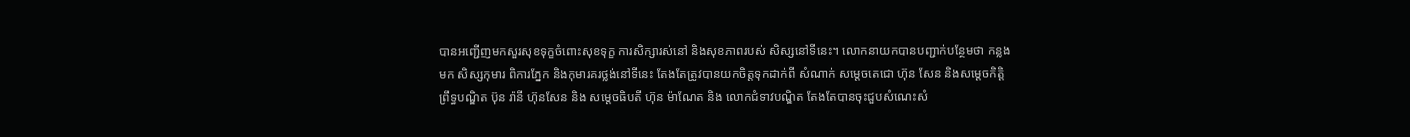បានអញ្ជើញមកសួរសុខទុក្ខចំពោះសុខទុក្ខ ការសិក្សារស់នៅ និងសុខភាពរបស់ សិស្សនៅទីនេះ។ លោកនាយកបានបញ្ជាក់បន្ថែមថា កន្លងមក សិស្សកុមារ ពិការភ្នែក និងកុមារគរថ្លង់នៅទីនេះ តែងតែត្រូវបានយកចិត្តទុកដាក់ពី សំណាក់ សម្តេចតេជោ ហ៊ុន សែន និងសម្តេចកិត្តិព្រឹទ្ធបណ្ឌិត ប៊ុន រ៉ានី ហ៊ុនសែន និង សម្តេចធិបតី ហ៊ុន ម៉ាណែត និង លោកជំទាវបណ្ឌិត តែងតែបានចុះជួបសំណេះសំ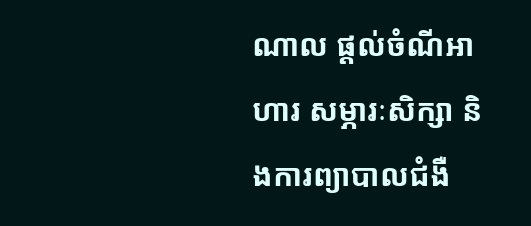ណាល ផ្ដល់ចំណីអាហារ សម្ភារៈសិក្សា និងការព្យាបាលជំងឺ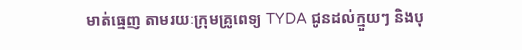មាត់ធ្មេញ តាមរយៈក្រុមគ្រូពេទ្យ TYDA ជូនដល់ក្មួយៗ និងបុ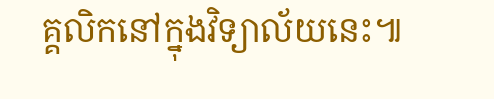គ្គលិកនៅក្នុងវិទ្យាល័យនេះ៕